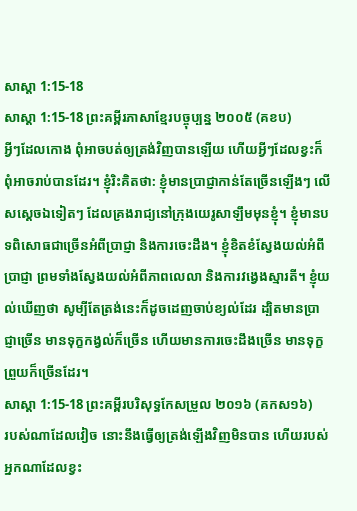សាស្ដា 1:15-18
សាស្ដា 1:15-18 ព្រះគម្ពីរភាសាខ្មែរបច្ចុប្បន្ន ២០០៥ (គខប)
អ្វីៗដែលកោង ពុំអាចបត់ឲ្យត្រង់វិញបានឡើយ ហើយអ្វីៗដែលខ្វះក៏ពុំអាចរាប់បានដែរ។ ខ្ញុំរិះគិតថា: ខ្ញុំមានប្រាជ្ញាកាន់តែច្រើនឡើងៗ លើសស្ដេចឯទៀតៗ ដែលគ្រងរាជ្យនៅក្រុងយេរូសាឡឹមមុនខ្ញុំ។ ខ្ញុំមានបទពិសោធជាច្រើនអំពីប្រាជ្ញា និងការចេះដឹង។ ខ្ញុំខិតខំស្វែងយល់អំពីប្រាជ្ញា ព្រមទាំងស្វែងយល់អំពីភាពលេលា និងការវង្វេងស្មារតី។ ខ្ញុំយល់ឃើញថា សូម្បីតែត្រង់នេះក៏ដូចដេញចាប់ខ្យល់ដែរ ដ្បិតមានប្រាជ្ញាច្រើន មានទុក្ខកង្វល់ក៏ច្រើន ហើយមានការចេះដឹងច្រើន មានទុក្ខព្រួយក៏ច្រើនដែរ។
សាស្ដា 1:15-18 ព្រះគម្ពីរបរិសុទ្ធកែសម្រួល ២០១៦ (គកស១៦)
របស់ណាដែលវៀច នោះនឹងធ្វើឲ្យត្រង់ឡើងវិញមិនបាន ហើយរបស់អ្នកណាដែលខ្វះ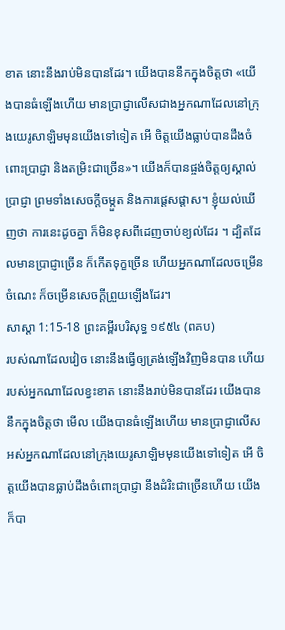ខាត នោះនឹងរាប់មិនបានដែរ។ យើងបាននឹកក្នុងចិត្តថា «យើងបានធំឡើងហើយ មានប្រាជ្ញាលើសជាងអ្នកណាដែលនៅក្រុងយេរូសាឡិមមុនយើងទៅទៀត អើ ចិត្តយើងធ្លាប់បានដឹងចំពោះប្រាជ្ញា និងតម្រិះជាច្រើន»។ យើងក៏បានផ្ចង់ចិត្តឲ្យស្គាល់ប្រាជ្ញា ព្រមទាំងសេចក្ដីចម្កួត និងការផ្តេសផ្តាស។ ខ្ញុំយល់ឃើញថា ការនេះដូចគ្នា ក៏មិនខុសពីដេញចាប់ខ្យល់ដែរ ។ ដ្បិតដែលមានប្រាជ្ញាច្រើន ក៏កើតទុក្ខច្រើន ហើយអ្នកណាដែលចម្រើនចំណេះ ក៏ចម្រើនសេចក្ដីព្រួយឡើងដែរ។
សាស្ដា 1:15-18 ព្រះគម្ពីរបរិសុទ្ធ ១៩៥៤ (ពគប)
របស់ណាដែលវៀច នោះនឹងធ្វើឲ្យត្រង់ឡើងវិញមិនបាន ហើយរបស់អ្នកណាដែលខ្វះខាត នោះនឹងរាប់មិនបានដែរ យើងបាននឹកក្នុងចិត្តថា មើល យើងបានធំឡើងហើយ មានប្រាជ្ញាលើសអស់អ្នកណាដែលនៅក្រុងយេរូសាឡិមមុនយើងទៅទៀត អើ ចិត្តយើងបានធ្លាប់ដឹងចំពោះប្រាជ្ញា នឹងដំរិះជាច្រើនហើយ យើងក៏បា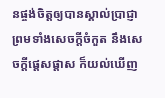នផ្ចង់ចិត្តឲ្យបានស្គាល់ប្រាជ្ញា ព្រមទាំងសេចក្ដីចំកួត នឹងសេចក្ដីផ្តេសផ្តាស ក៏យល់ឃើញ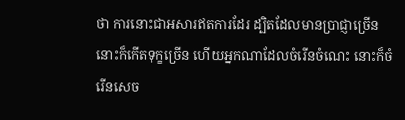ថា ការនោះជាអសារឥតការដែរ ដ្បិតដែលមានប្រាជ្ញាច្រើន នោះក៏កើតទុក្ខច្រើន ហើយអ្នកណាដែលចំរើនចំណេះ នោះក៏ចំរើនសេច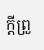ក្ដីព្រួ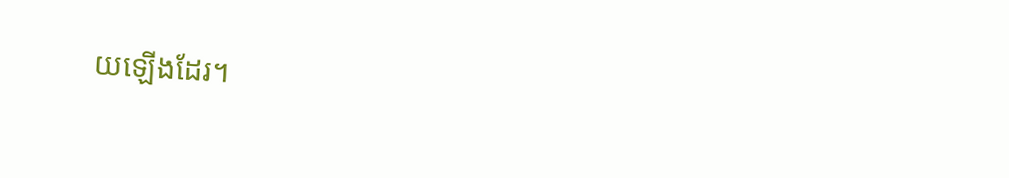យឡើងដែរ។